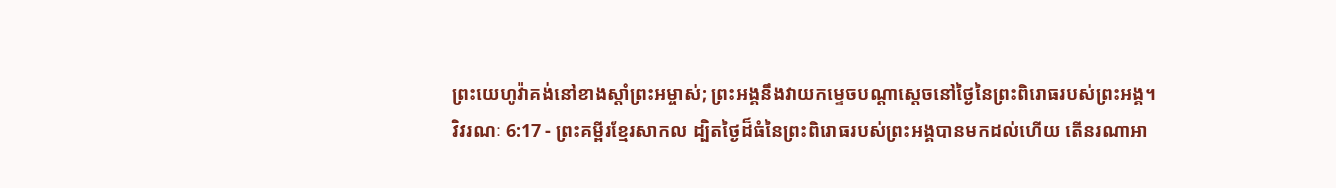ព្រះយេហូវ៉ាគង់នៅខាងស្ដាំព្រះអម្ចាស់; ព្រះអង្គនឹងវាយកម្ទេចបណ្ដាស្ដេចនៅថ្ងៃនៃព្រះពិរោធរបស់ព្រះអង្គ។
វិវរណៈ 6:17 - ព្រះគម្ពីរខ្មែរសាកល ដ្បិតថ្ងៃដ៏ធំនៃព្រះពិរោធរបស់ព្រះអង្គបានមកដល់ហើយ តើនរណាអា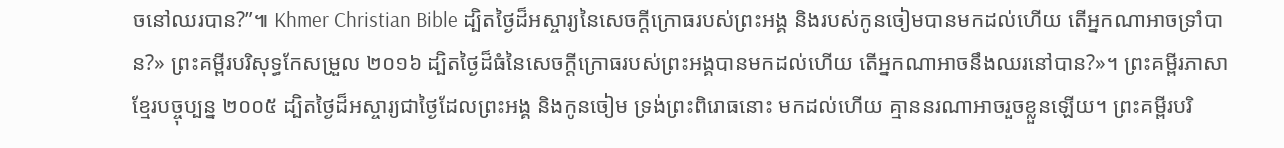ចនៅឈរបាន?”៕ Khmer Christian Bible ដ្បិតថ្ងៃដ៏អស្ចារ្យនៃសេចក្ដីក្រោធរបស់ព្រះអង្គ និងរបស់កូនចៀមបានមកដល់ហើយ តើអ្នកណាអាចទ្រាំបាន?» ព្រះគម្ពីរបរិសុទ្ធកែសម្រួល ២០១៦ ដ្បិតថ្ងៃដ៏ធំនៃសេចក្ដីក្រោធរបស់ព្រះអង្គបានមកដល់ហើយ តើអ្នកណាអាចនឹងឈរនៅបាន?»។ ព្រះគម្ពីរភាសាខ្មែរបច្ចុប្បន្ន ២០០៥ ដ្បិតថ្ងៃដ៏អស្ចារ្យជាថ្ងៃដែលព្រះអង្គ និងកូនចៀម ទ្រង់ព្រះពិរោធនោះ មកដល់ហើយ គ្មាននរណាអាចរួចខ្លួនឡើយ។ ព្រះគម្ពីរបរិ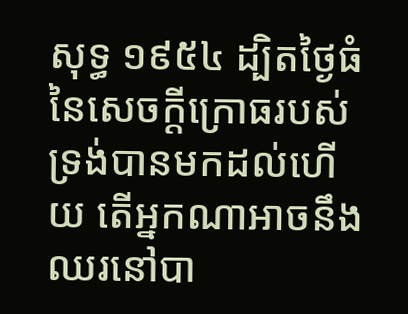សុទ្ធ ១៩៥៤ ដ្បិតថ្ងៃធំនៃសេចក្ដីក្រោធរបស់ទ្រង់បានមកដល់ហើយ តើអ្នកណាអាចនឹងឈរនៅបា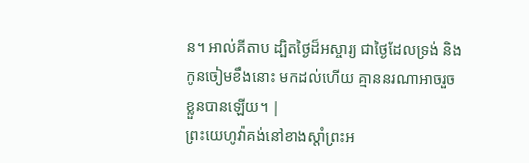ន។ អាល់គីតាប ដ្បិតថ្ងៃដ៏អស្ចារ្យ ជាថ្ងៃដែលទ្រង់ និងកូនចៀមខឹងនោះ មកដល់ហើយ គ្មាននរណាអាចរួចខ្លួនបានឡើយ។ |
ព្រះយេហូវ៉ាគង់នៅខាងស្ដាំព្រះអ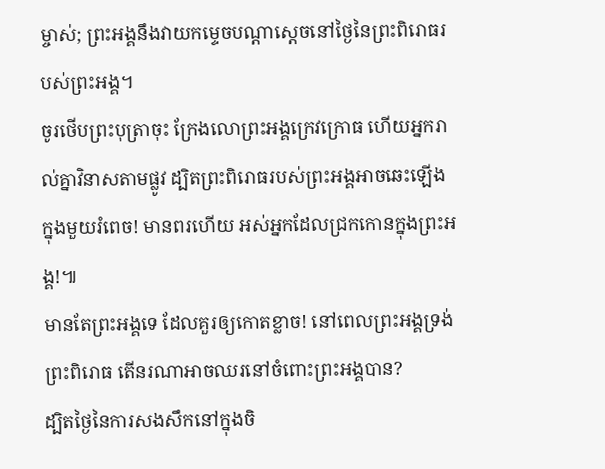ម្ចាស់; ព្រះអង្គនឹងវាយកម្ទេចបណ្ដាស្ដេចនៅថ្ងៃនៃព្រះពិរោធរបស់ព្រះអង្គ។
ចូរថើបព្រះបុត្រាចុះ ក្រែងលោព្រះអង្គក្រេវក្រោធ ហើយអ្នករាល់គ្នាវិនាសតាមផ្លូវ ដ្បិតព្រះពិរោធរបស់ព្រះអង្គអាចឆេះឡើងក្នុងមួយរំពេច! មានពរហើយ អស់អ្នកដែលជ្រកកោនក្នុងព្រះអង្គ!៕
មានតែព្រះអង្គទេ ដែលគួរឲ្យកោតខ្លាច! នៅពេលព្រះអង្គទ្រង់ព្រះពិរោធ តើនរណាអាចឈរនៅចំពោះព្រះអង្គបាន?
ដ្បិតថ្ងៃនៃការសងសឹកនៅក្នុងចិ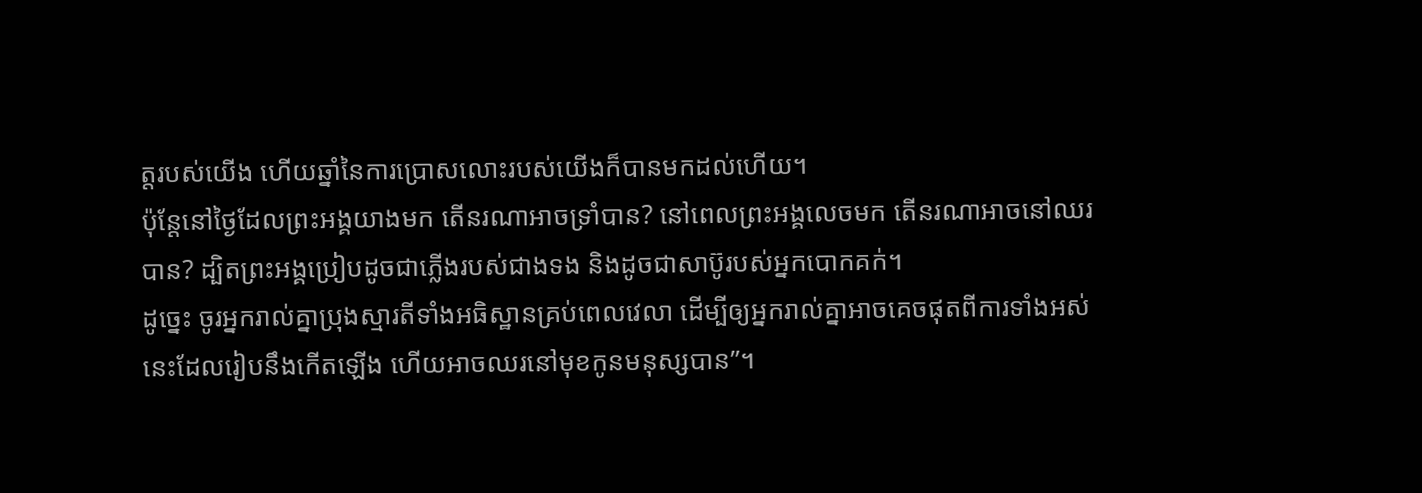ត្តរបស់យើង ហើយឆ្នាំនៃការប្រោសលោះរបស់យើងក៏បានមកដល់ហើយ។
ប៉ុន្តែនៅថ្ងៃដែលព្រះអង្គយាងមក តើនរណាអាចទ្រាំបាន? នៅពេលព្រះអង្គលេចមក តើនរណាអាចនៅឈរបាន? ដ្បិតព្រះអង្គប្រៀបដូចជាភ្លើងរបស់ជាងទង និងដូចជាសាប៊ូរបស់អ្នកបោកគក់។
ដូច្នេះ ចូរអ្នករាល់គ្នាប្រុងស្មារតីទាំងអធិស្ឋានគ្រប់ពេលវេលា ដើម្បីឲ្យអ្នករាល់គ្នាអាចគេចផុតពីការទាំងអស់នេះដែលរៀបនឹងកើតឡើង ហើយអាចឈរនៅមុខកូនមនុស្សបាន”។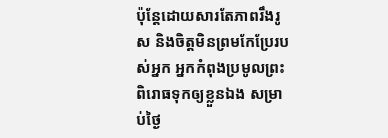ប៉ុន្តែដោយសារតែភាពរឹងរូស និងចិត្តមិនព្រមកែប្រែរបស់អ្នក អ្នកកំពុងប្រមូលព្រះពិរោធទុកឲ្យខ្លួនឯង សម្រាប់ថ្ងៃ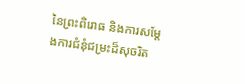នៃព្រះពិរោធ និងការសម្ដែងការជំនុំជម្រះដ៏សុចរិត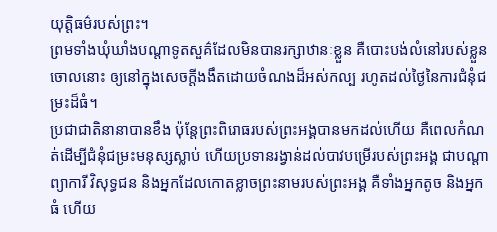យុត្តិធម៌របស់ព្រះ។
ព្រមទាំងឃុំឃាំងបណ្ដាទូតសួគ៌ដែលមិនបានរក្សាឋានៈខ្លួន គឺបោះបង់លំនៅរបស់ខ្លួនចោលនោះ ឲ្យនៅក្នុងសេចក្ដីងងឹតដោយចំណងដ៏អស់កល្ប រហូតដល់ថ្ងៃនៃការជំនុំជម្រះដ៏ធំ។
ប្រជាជាតិនានាបានខឹង ប៉ុន្តែព្រះពិរោធរបស់ព្រះអង្គបានមកដល់ហើយ គឺពេលកំណត់ដើម្បីជំនុំជម្រះមនុស្សស្លាប់ ហើយប្រទានរង្វាន់ដល់បាវបម្រើរបស់ព្រះអង្គ ជាបណ្ដាព្យាការី វិសុទ្ធជន និងអ្នកដែលកោតខ្លាចព្រះនាមរបស់ព្រះអង្គ គឺទាំងអ្នកតូច និងអ្នកធំ ហើយ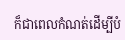ក៏ជាពេលកំណត់ដើម្បីបំ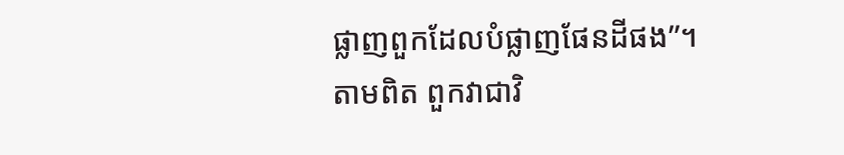ផ្លាញពួកដែលបំផ្លាញផែនដីផង”។
តាមពិត ពួកវាជាវិ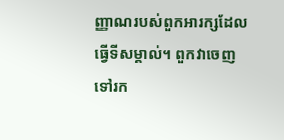ញ្ញាណរបស់ពួកអារក្សដែលធ្វើទីសម្គាល់។ ពួកវាចេញទៅរក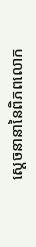ស្ដេចនានានៃពិភពលោក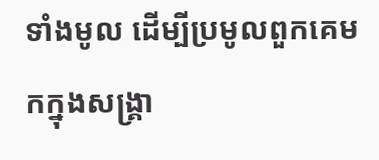ទាំងមូល ដើម្បីប្រមូលពួកគេមកក្នុងសង្គ្រា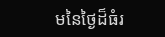មនៃថ្ងៃដ៏ធំរ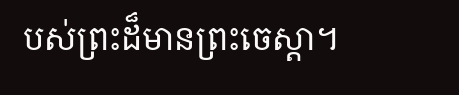បស់ព្រះដ៏មានព្រះចេស្ដា។